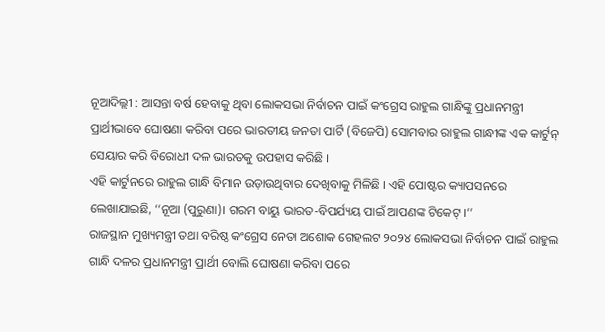ନୂଆଦିଲ୍ଲୀ : ଆସନ୍ତା ବର୍ଷ ହେବାକୁ ଥିବା ଲୋକସଭା ନିର୍ବାଚନ ପାଇଁ କଂଗ୍ରେସ ରାହୁଲ ଗାନ୍ଧିଙ୍କୁ ପ୍ରଧାନମନ୍ତ୍ରୀ ପ୍ରାର୍ଥୀଭାବେ ଘୋଷଣା କରିବା ପରେ ଭାରତୀୟ ଜନତା ପାର୍ଟି (ବିଜେପି) ସୋମବାର ରାହୁଲ ଗାନ୍ଧୀଙ୍କ ଏକ କାର୍ଟୁନ୍ ସେୟାର କରି ବିରୋଧୀ ଦଳ ଭାରତକୁ ଉପହାସ କରିଛି ।
ଏହି କାର୍ଟୁନରେ ରାହୁଲ ଗାନ୍ଧି ବିମାନ ଉଡ଼ାଉଥିବାର ଦେଖିବାକୁ ମିଳିଛି । ଏହି ପୋଷ୍ଟର କ୍ୟାପସନରେ ଲେଖାଯାଇଛି, ‘‘ନୂଆ (ପୁରୁଣା)। ଗରମ ବାୟୁ ଭାରତ-ବିପର୍ଯ୍ୟୟ ପାଇଁ ଆପଣଙ୍କ ଟିକେଟ୍ ।’’
ରାଜସ୍ଥାନ ମୁଖ୍ୟମନ୍ତ୍ରୀ ତଥା ବରିଷ୍ଠ କଂଗ୍ରେସ ନେତା ଅଶୋକ ଗେହଲଟ ୨୦୨୪ ଲୋକସଭା ନିର୍ବାଚନ ପାଇଁ ରାହୁଲ ଗାନ୍ଧି ଦଳର ପ୍ରଧାନମନ୍ତ୍ରୀ ପ୍ରାର୍ଥୀ ବୋଲି ଘୋଷଣା କରିବା ପରେ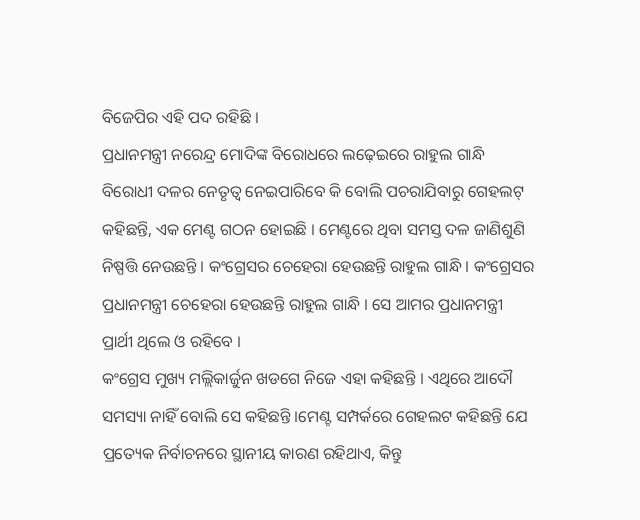ବିଜେପିର ଏହି ପଦ ରହିଛି ।
ପ୍ରଧାନମନ୍ତ୍ରୀ ନରେନ୍ଦ୍ର ମୋଦିଙ୍କ ବିରୋଧରେ ଲଢ଼େଇରେ ରାହୁଲ ଗାନ୍ଧି ବିରୋଧୀ ଦଳର ନେତୃତ୍ୱ ନେଇପାରିବେ କି ବୋଲି ପଚରାଯିବାରୁ ଗେହଲଟ୍ କହିଛନ୍ତି, ଏକ ମେଣ୍ଟ ଗଠନ ହୋଇଛି । ମେଣ୍ଟରେ ଥିବା ସମସ୍ତ ଦଳ ଜାଣିଶୁଣି ନିଷ୍ପତ୍ତି ନେଉଛନ୍ତି । କଂଗ୍ରେସର ଚେହେରା ହେଉଛନ୍ତି ରାହୁଲ ଗାନ୍ଧି । କଂଗ୍ରେସର ପ୍ରଧାନମନ୍ତ୍ରୀ ଚେହେରା ହେଉଛନ୍ତି ରାହୁଲ ଗାନ୍ଧି । ସେ ଆମର ପ୍ରଧାନମନ୍ତ୍ରୀ ପ୍ରାର୍ଥୀ ଥିଲେ ଓ ରହିବେ ।
କଂଗ୍ରେସ ମୁଖ୍ୟ ମଲ୍ଲିକାର୍ଜୁନ ଖଡଗେ ନିଜେ ଏହା କହିଛନ୍ତି । ଏଥିରେ ଆଦୌ ସମସ୍ୟା ନାହିଁ ବୋଲି ସେ କହିଛନ୍ତି ।ମେଣ୍ଟ ସମ୍ପର୍କରେ ଗେହଲଟ କହିଛନ୍ତି ଯେ ପ୍ରତ୍ୟେକ ନିର୍ବାଚନରେ ସ୍ଥାନୀୟ କାରଣ ରହିଥାଏ, କିନ୍ତୁ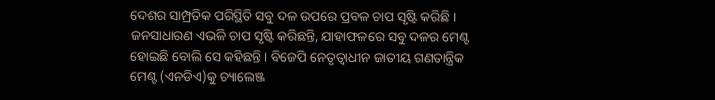ଦେଶର ସାମ୍ପ୍ରତିକ ପରିସ୍ଥିତି ସବୁ ଦଳ ଉପରେ ପ୍ରବଳ ଚାପ ସୃଷ୍ଟି କରିଛି ।
ଜନସାଧାରଣ ଏଭଳି ଚାପ ସୃଷ୍ଟି କରିଛନ୍ତି, ଯାହାଫଳରେ ସବୁ ଦଳର ମେଣ୍ଟ ହୋଇଛି ବୋଲି ସେ କହିଛନ୍ତି । ବିଜେପି ନେତୃତ୍ୱାଧୀନ ଜାତୀୟ ଗଣତାନ୍ତ୍ରିକ ମେଣ୍ଟ (ଏନଡିଏ)କୁ ଚ୍ୟାଲେଞ୍ଜ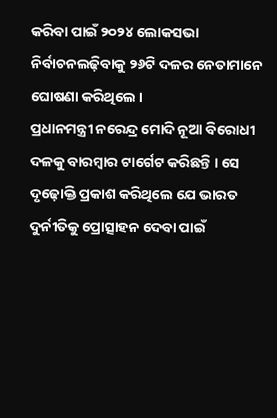କରିବା ପାଇଁ ୨୦୨୪ ଲୋକସଭା ନିର୍ବାଚନଲଢ଼ିବାକୁ ୨୬ଟି ଦଳର ନେତାମାନେ ଘୋଷଣା କରିଥିଲେ ।
ପ୍ରଧାନମନ୍ତ୍ରୀ ନରେନ୍ଦ୍ର ମୋଦି ନୂଆ ବିରୋଧୀ ଦଳକୁ ବାରମ୍ବାର ଟାର୍ଗେଟ କରିଛନ୍ତି । ସେ ଦୃଢ଼ୋକ୍ତି ପ୍ରକାଶ କରିଥିଲେ ଯେ ଭାରତ ଦୁର୍ନୀତିକୁ ପ୍ରୋତ୍ସାହନ ଦେବା ପାଇଁ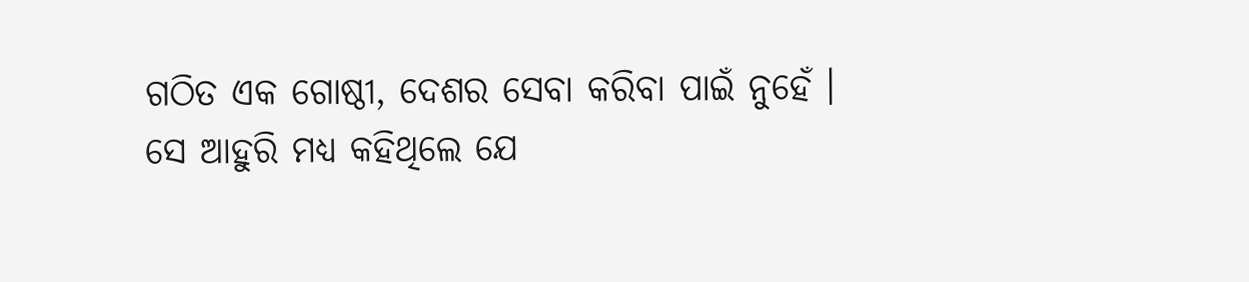ଗଠିତ ଏକ ଗୋଷ୍ଠୀ, ଦେଶର ସେବା କରିବା ପାଇଁ ନୁହେଁ ।
ସେ ଆହୁରି ମଧ୍ୟ କହିଥିଲେ ଯେ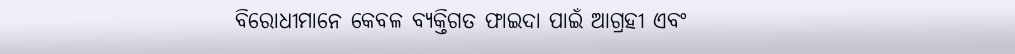ବିରୋଧୀମାନେ କେବଳ ବ୍ୟକ୍ତିଗତ ଫାଇଦା ପାଇଁ ଆଗ୍ରହୀ ଏବଂ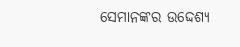ସେମାନଙ୍କର ଉଦ୍ଦେଶ୍ୟ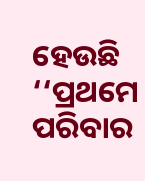ହେଉଛି ‘‘ପ୍ରଥମେ ପରିବାର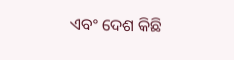ଏବଂ ଦେଶ କିଛି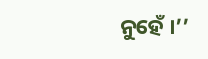ନୁହେଁ ।’’